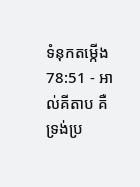ទំនុកតម្កើង 78:51 - អាល់គីតាប គឺទ្រង់ប្រ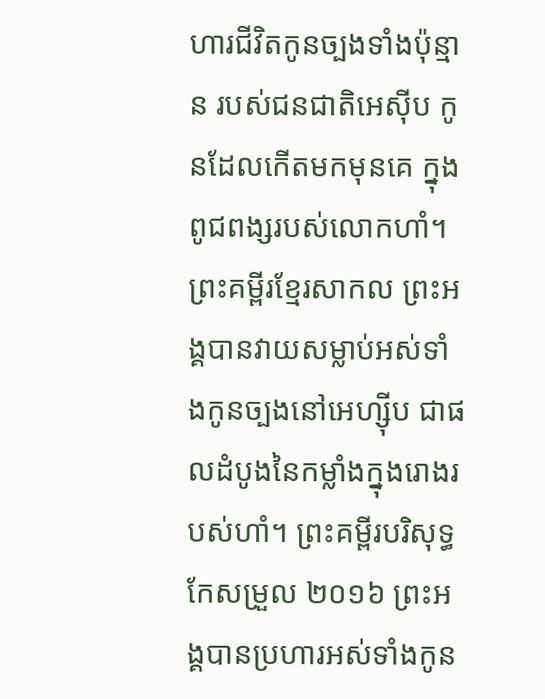ហារជីវិតកូនច្បងទាំងប៉ុន្មាន របស់ជនជាតិអេស៊ីប កូនដែលកើតមកមុនគេ ក្នុងពូជពង្សរបស់លោកហាំ។ ព្រះគម្ពីរខ្មែរសាកល ព្រះអង្គបានវាយសម្លាប់អស់ទាំងកូនច្បងនៅអេហ្ស៊ីប ជាផលដំបូងនៃកម្លាំងក្នុងរោងរបស់ហាំ។ ព្រះគម្ពីរបរិសុទ្ធកែសម្រួល ២០១៦ ព្រះអង្គបានប្រហារអស់ទាំងកូន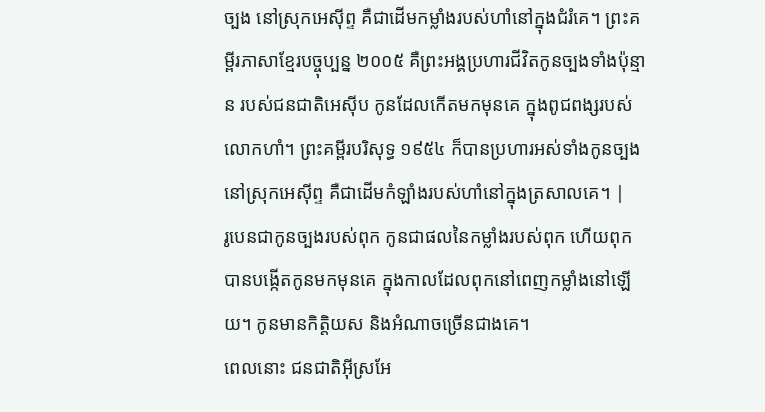ច្បង នៅស្រុកអេស៊ីព្ទ គឺជាដើមកម្លាំងរបស់ហាំនៅក្នុងជំរំគេ។ ព្រះគម្ពីរភាសាខ្មែរបច្ចុប្បន្ន ២០០៥ គឺព្រះអង្គប្រហារជីវិតកូនច្បងទាំងប៉ុន្មាន របស់ជនជាតិអេស៊ីប កូនដែលកើតមកមុនគេ ក្នុងពូជពង្សរបស់លោកហាំ។ ព្រះគម្ពីរបរិសុទ្ធ ១៩៥៤ ក៏បានប្រហារអស់ទាំងកូនច្បងនៅស្រុកអេស៊ីព្ទ គឺជាដើមកំឡាំងរបស់ហាំនៅក្នុងត្រសាលគេ។ |
រូបេនជាកូនច្បងរបស់ពុក កូនជាផលនៃកម្លាំងរបស់ពុក ហើយពុកបានបង្កើតកូនមកមុនគេ ក្នុងកាលដែលពុកនៅពេញកម្លាំងនៅឡើយ។ កូនមានកិត្តិយស និងអំណាចច្រើនជាងគេ។
ពេលនោះ ជនជាតិអ៊ីស្រអែ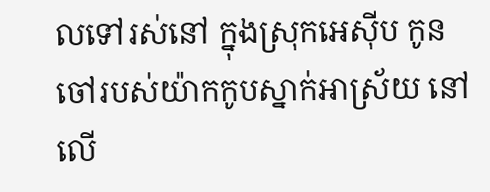លទៅរស់នៅ ក្នុងស្រុកអេស៊ីប កូនចៅរបស់យ៉ាកកូបស្នាក់អាស្រ័យ នៅលើ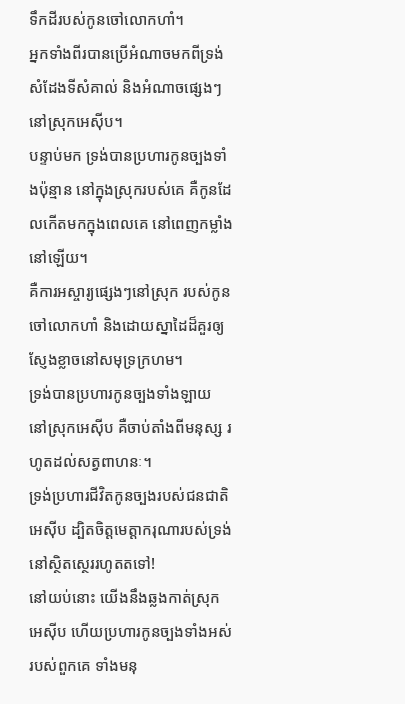ទឹកដីរបស់កូនចៅលោកហាំ។
អ្នកទាំងពីរបានប្រើអំណាចមកពីទ្រង់ សំដែងទីសំគាល់ និងអំណាចផ្សេងៗនៅស្រុកអេស៊ីប។
បន្ទាប់មក ទ្រង់បានប្រហារកូនច្បងទាំងប៉ុន្មាន នៅក្នុងស្រុករបស់គេ គឺកូនដែលកើតមកក្នុងពេលគេ នៅពេញកម្លាំងនៅឡើយ។
គឺការអស្ចារ្យផ្សេងៗនៅស្រុក របស់កូនចៅលោកហាំ និងដោយស្នាដៃដ៏គួរឲ្យ ស្ញែងខ្លាចនៅសមុទ្រក្រហម។
ទ្រង់បានប្រហារកូនច្បងទាំងឡាយ នៅស្រុកអេស៊ីប គឺចាប់តាំងពីមនុស្ស រហូតដល់សត្វពាហនៈ។
ទ្រង់ប្រហារជីវិតកូនច្បងរបស់ជនជាតិអេស៊ីប ដ្បិតចិត្តមេត្តាករុណារបស់ទ្រង់ នៅស្ថិតស្ថេររហូតតទៅ!
នៅយប់នោះ យើងនឹងឆ្លងកាត់ស្រុកអេស៊ីប ហើយប្រហារកូនច្បងទាំងអស់របស់ពួកគេ ទាំងមនុ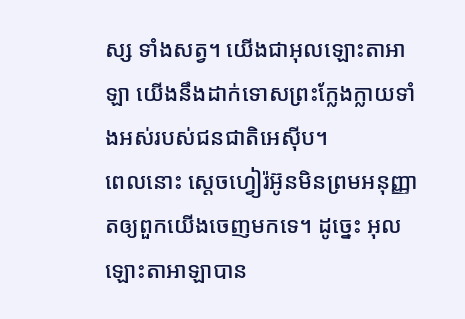ស្ស ទាំងសត្វ។ យើងជាអុលឡោះតាអាឡា យើងនឹងដាក់ទោសព្រះក្លែងក្លាយទាំងអស់របស់ជនជាតិអេស៊ីប។
ពេលនោះ ស្តេចហ្វៀរ៉អ៊ូនមិនព្រមអនុញ្ញាតឲ្យពួកយើងចេញមកទេ។ ដូច្នេះ អុលឡោះតាអាឡាបាន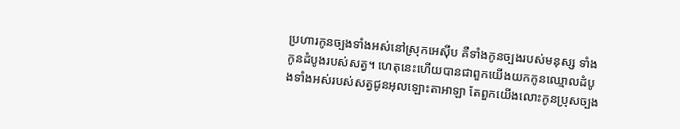ប្រហារកូនច្បងទាំងអស់នៅស្រុកអេស៊ីប គឺទាំងកូនច្បងរបស់មនុស្ស ទាំងកូនដំបូងរបស់សត្វ។ ហេតុនេះហើយបានជាពួកយើងយកកូនឈ្មោលដំបូងទាំងអស់របស់សត្វជូនអុលឡោះតាអាឡា តែពួកយើងលោះកូនប្រុសច្បង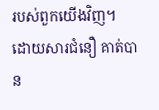របស់ពួកយើងវិញ។
ដោយសារជំនឿ គាត់បាន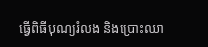ធ្វើពិធីបុណ្យរំលង និងប្រោះឈា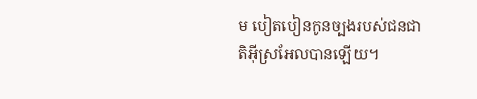ម បៀតបៀនកូនច្បងរបស់ជនជាតិអ៊ីស្រអែលបានឡើយ។